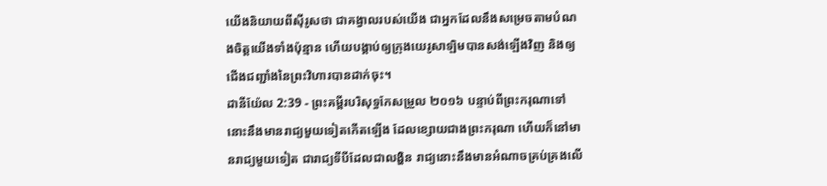យើងនិយាយពីស៊ីរូសថា ជាគង្វាលរបស់យើង ជាអ្នកដែលនឹងសម្រេចតាមបំណងចិត្តយើងទាំងប៉ុន្មាន ហើយបង្គាប់ឲ្យក្រុងយេរូសាឡិមបានសង់ឡើងវិញ និងឲ្យជើងជញ្ជាំងនៃព្រះវិហារបានដាក់ចុះ។
ដានីយ៉ែល 2:39 - ព្រះគម្ពីរបរិសុទ្ធកែសម្រួល ២០១៦ បន្ទាប់ពីព្រះករុណាទៅ នោះនឹងមានរាជ្យមួយទៀតកើតឡើង ដែលខ្សោយជាងព្រះករុណា ហើយក៏នៅមានរាជ្យមួយទៀត ជារាជ្យទីបីដែលជាលង្ហិន រាជ្យនោះនឹងមានអំណាចគ្រប់គ្រងលើ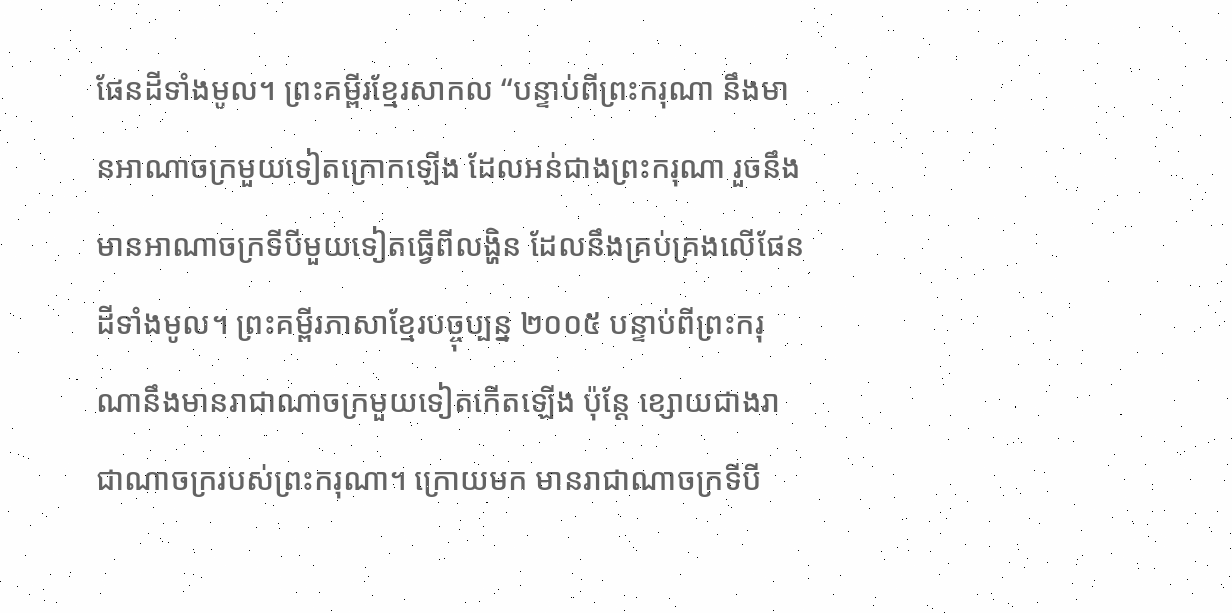ផែនដីទាំងមូល។ ព្រះគម្ពីរខ្មែរសាកល “បន្ទាប់ពីព្រះករុណា នឹងមានអាណាចក្រមួយទៀតក្រោកឡើង ដែលអន់ជាងព្រះករុណា រួចនឹងមានអាណាចក្រទីបីមួយទៀតធ្វើពីលង្ហិន ដែលនឹងគ្រប់គ្រងលើផែនដីទាំងមូល។ ព្រះគម្ពីរភាសាខ្មែរបច្ចុប្បន្ន ២០០៥ បន្ទាប់ពីព្រះករុណានឹងមានរាជាណាចក្រមួយទៀតកើតឡើង ប៉ុន្តែ ខ្សោយជាងរាជាណាចក្ររបស់ព្រះករុណា។ ក្រោយមក មានរាជាណាចក្រទីបី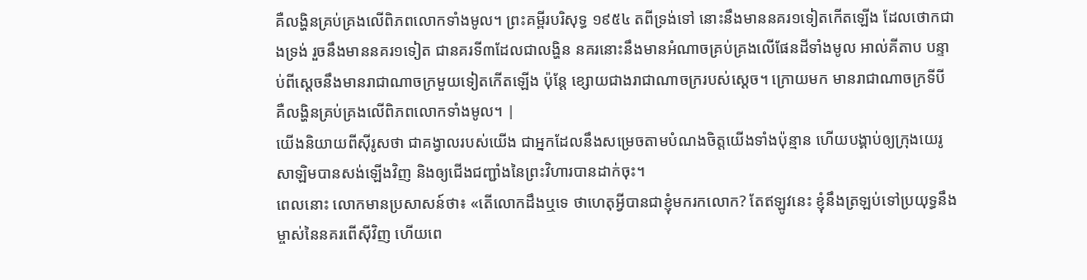គឺលង្ហិនគ្រប់គ្រងលើពិភពលោកទាំងមូល។ ព្រះគម្ពីរបរិសុទ្ធ ១៩៥៤ តពីទ្រង់ទៅ នោះនឹងមាននគរ១ទៀតកើតឡើង ដែលថោកជាងទ្រង់ រួចនឹងមាននគរ១ទៀត ជានគរទី៣ដែលជាលង្ហិន នគរនោះនឹងមានអំណាចគ្រប់គ្រងលើផែនដីទាំងមូល អាល់គីតាប បន្ទាប់ពីស្តេចនឹងមានរាជាណាចក្រមួយទៀតកើតឡើង ប៉ុន្តែ ខ្សោយជាងរាជាណាចក្ររបស់ស្តេច។ ក្រោយមក មានរាជាណាចក្រទីបី គឺលង្ហិនគ្រប់គ្រងលើពិភពលោកទាំងមូល។ |
យើងនិយាយពីស៊ីរូសថា ជាគង្វាលរបស់យើង ជាអ្នកដែលនឹងសម្រេចតាមបំណងចិត្តយើងទាំងប៉ុន្មាន ហើយបង្គាប់ឲ្យក្រុងយេរូសាឡិមបានសង់ឡើងវិញ និងឲ្យជើងជញ្ជាំងនៃព្រះវិហារបានដាក់ចុះ។
ពេលនោះ លោកមានប្រសាសន៍ថា៖ «តើលោកដឹងឬទេ ថាហេតុអ្វីបានជាខ្ញុំមករកលោក? តែឥឡូវនេះ ខ្ញុំនឹងត្រឡប់ទៅប្រយុទ្ធនឹងម្ចាស់នៃនគរពើស៊ីវិញ ហើយពេ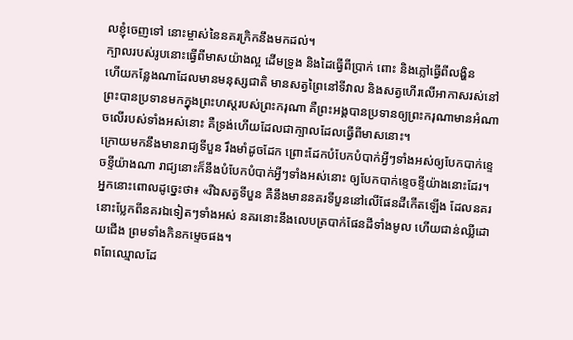លខ្ញុំចេញទៅ នោះម្ចាស់នៃនគរក្រិកនឹងមកដល់។
ក្បាលរបស់រូបនោះធ្វើពីមាសយ៉ាងល្អ ដើមទ្រូង និងដៃធ្វើពីប្រាក់ ពោះ និងភ្លៅធ្វើពីលង្ហិន
ហើយកន្លែងណាដែលមានមនុស្សជាតិ មានសត្វព្រៃនៅទីវាល និងសត្វហើរលើអាកាសរស់នៅ ព្រះបានប្រទានមកក្នុងព្រះហស្តរបស់ព្រះករុណា គឺព្រះអង្គបានប្រទានឲ្យព្រះករុណាមានអំណាចលើរបស់ទាំងអស់នោះ គឺទ្រង់ហើយដែលជាក្បាលដែលធ្វើពីមាសនោះ។
ក្រោយមកនឹងមានរាជ្យទីបួន រឹងមាំដូចដែក ព្រោះដែកបំបែកបំបាក់អ្វីៗទាំងអស់ឲ្យបែកបាក់ខ្ទេចខ្ទីយ៉ាងណា រាជ្យនោះក៏នឹងបំបែកបំបាក់អ្វីៗទាំងអស់នោះ ឲ្យបែកបាក់ខ្ទេចខ្ទីយ៉ាងនោះដែរ។
អ្នកនោះពោលដូច្នេះថា៖ «រីឯសត្វទីបួន គឺនឹងមាននគរទីបួននៅលើផែនដីកើតឡើង ដែលនគរនោះប្លែកពីនគរឯទៀតៗទាំងអស់ នគរនោះនឹងលេបត្របាក់ផែនដីទាំងមូល ហើយជាន់ឈ្លីដោយជើង ព្រមទាំងកិនកម្ទេចផង។
ពពែឈ្មោលដែ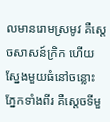លមានរោមស្រមូវ គឺស្តេចសាសន៍ក្រិក ហើយស្នែងមួយធំនៅចន្លោះភ្នែកទាំងពីរ គឺស្តេចទីមួ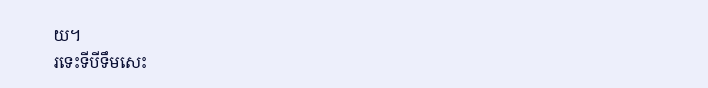យ។
រទេះទីបីទឹមសេះ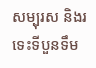សម្បុរស និងរទេះទីបួនទឹម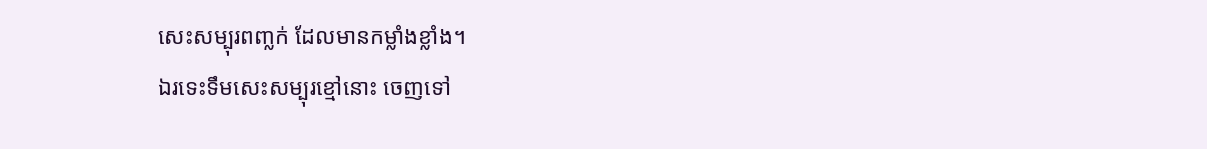សេះសម្បុរពញ្លក់ ដែលមានកម្លាំងខ្លាំង។
ឯរទេះទឹមសេះសម្បុរខ្មៅនោះ ចេញទៅ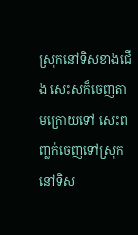ស្រុកនៅទិសខាងជើង សេះសក៏ចេញតាមក្រោយទៅ សេះពញ្លក់ចេញទៅស្រុកនៅទិស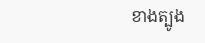ខាងត្បូង